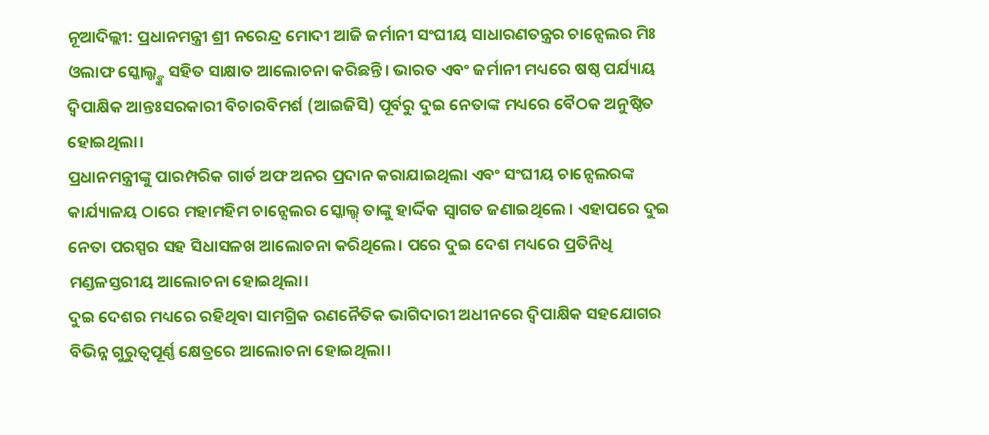ନୂଆଦିଲ୍ଲୀ: ପ୍ରଧାନମନ୍ତ୍ରୀ ଶ୍ରୀ ନରେନ୍ଦ୍ର ମୋଦୀ ଆଜି ଜର୍ମାନୀ ସଂଘୀୟ ସାଧାରଣତନ୍ତ୍ରର ଚାନ୍ସେଲର ମିଃ ଓଲାଫ ସ୍କୋଲ୍ଜ୍ଙ୍କ ସହିତ ସାକ୍ଷାତ ଆଲୋଚନା କରିଛନ୍ତି। ଭାରତ ଏବଂ ଜର୍ମାନୀ ମଧ୍ୟରେ ଷଷ୍ଠ ପର୍ଯ୍ୟାୟ ଦ୍ବିପାକ୍ଷିକ ଆନ୍ତଃସରକାରୀ ବିଚାରବିମର୍ଶ (ଆଇଜିସି) ପୂର୍ବରୁ ଦୁଇ ନେତାଙ୍କ ମଧ୍ୟରେ ବୈଠକ ଅନୁଷ୍ଠିତ ହୋଇଥିଲା।
ପ୍ରଧାନମନ୍ତ୍ରୀଙ୍କୁ ପାରମ୍ପରିକ ଗାର୍ଡ ଅଫ ଅନର ପ୍ରଦାନ କରାଯାଇଥିଲା ଏବଂ ସଂଘୀୟ ଚାନ୍ସେଲରଙ୍କ କାର୍ଯ୍ୟାଳୟ ଠାରେ ମହାମହିମ ଚାନ୍ସେଲର ସ୍କୋଲ୍ଜ୍ ତାଙ୍କୁ ହାର୍ଦ୍ଦିକ ସ୍ବାଗତ ଜଣାଇଥିଲେ । ଏହାପରେ ଦୁଇ ନେତା ପରସ୍ପର ସହ ସିଧାସଳଖ ଆଲୋଚନା କରିଥିଲେ। ପରେ ଦୁଇ ଦେଶ ମଧ୍ୟରେ ପ୍ରତିନିଧି ମଣ୍ଡଳସ୍ତରୀୟ ଆଲୋଚନା ହୋଇଥିଲା।
ଦୁଇ ଦେଶର ମଧ୍ୟରେ ରହିଥିବା ସାମଗ୍ରିକ ରଣନୈତିକ ଭାଗିଦାରୀ ଅଧୀନରେ ଦ୍ବିପାକ୍ଷିକ ସହଯୋଗର ବିଭିନ୍ନ ଗୁରୁତ୍ବପୂର୍ଣ୍ଣ କ୍ଷେତ୍ରରେ ଆଲୋଚନା ହୋଇଥିଲା।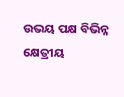ଉଭୟ ପକ୍ଷ ବିଭିନ୍ନ କ୍ଷେତ୍ରୀୟ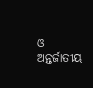ଓ ଅନ୍ତର୍ଜାତୀୟ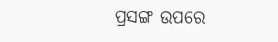ପ୍ରସଙ୍ଗ ଉପରେ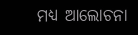ମଧ୍ୟ ଆଲୋଚନା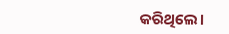କରିଥିଲେ।